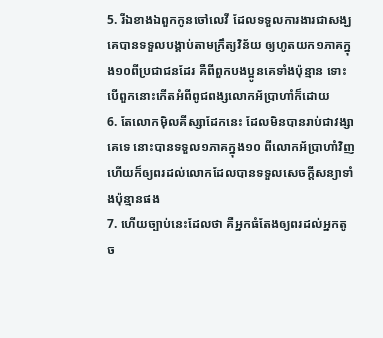5. រីឯខាងឯពួកកូនចៅលេវី ដែលទទួលការងារជាសង្ឃ គេបានទទួលបង្គាប់តាមក្រឹត្យវិន័យ ឲ្យហូតយក១ភាគក្នុង១០ពីប្រជាជនដែរ គឺពីពួកបងប្អូនគេទាំងប៉ុន្មាន ទោះបើពួកនោះកើតអំពីពូជពង្សលោកអ័ប្រាហាំក៏ដោយ
6. តែលោកម៉ិលគីស្សាដែកនេះ ដែលមិនបានរាប់ជាវង្សាគេទេ នោះបានទទួល១ភាគក្នុង១០ ពីលោកអ័ប្រាហាំវិញ ហើយក៏ឲ្យពរដល់លោកដែលបានទទួលសេចក្ដីសន្យាទាំងប៉ុន្មានផង
7. ហើយច្បាប់នេះដែលថា គឺអ្នកធំតែងឲ្យពរដល់អ្នកតូច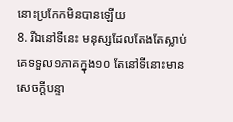នោះប្រកែកមិនបានឡើយ
8. រីឯនៅទីនេះ មនុស្សដែលតែងតែស្លាប់ គេទទួល១ភាគក្នុង១០ តែនៅទីនោះមានសេចក្ដីបន្ទា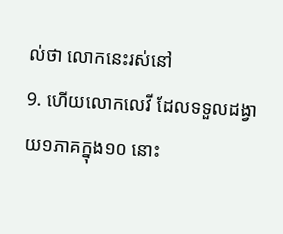ល់ថា លោកនេះរស់នៅ
9. ហើយលោកលេវី ដែលទទួលដង្វាយ១ភាគក្នុង១០ នោះ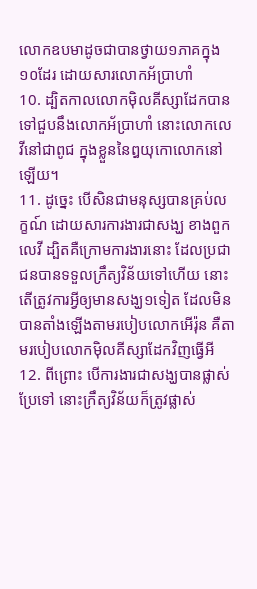លោកឧបមាដូចជាបានថ្វាយ១ភាគក្នុង១០ដែរ ដោយសារលោកអ័ប្រាហាំ
10. ដ្បិតកាលលោកម៉ិលគីស្សាដែកបានទៅជួបនឹងលោកអ័ប្រាហាំ នោះលោកលេវីនៅជាពូជ ក្នុងខ្លួននៃឰយុកោលោកនៅឡើយ។
11. ដូច្នេះ បើសិនជាមនុស្សបានគ្រប់លក្ខណ៍ ដោយសារការងារជាសង្ឃ ខាងពួកលេវី ដ្បិតគឺក្រោមការងារនោះ ដែលប្រជាជនបានទទួលក្រឹត្យវិន័យទៅហើយ នោះតើត្រូវការអ្វីឲ្យមានសង្ឃ១ទៀត ដែលមិនបានតាំងឡើងតាមរបៀបលោកអើរ៉ុន គឺតាមរបៀបលោកម៉ិលគីស្សាដែកវិញធ្វើអី
12. ពីព្រោះ បើការងារជាសង្ឃបានផ្លាស់ប្រែទៅ នោះក្រឹត្យវិន័យក៏ត្រូវផ្លាស់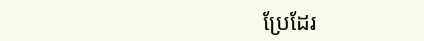ប្រែដែរ